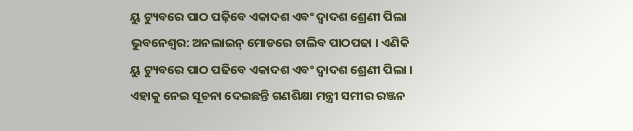ୟୁ ଟ୍ୟୁବରେ ପାଠ ପଢ଼ିବେ ଏକାଦଶ ଏବଂ ଦ୍ୱାଦଶ ଶ୍ରେଣୀ ପିଲା
ଭୁବନେଶ୍ୱର: ଅନଲାଇନ୍ ମୋଡରେ ଚାଲିବ ପାଠପଢା । ଏଣିକି ୟୁ ଟ୍ୟୁବରେ ପାଠ ପଢିବେ ଏକାଦଶ ଏବଂ ଦ୍ୱାଦଶ ଶ୍ରେଣୀ ପିଲା । ଏହାକୁ ନେଇ ସୂଚନା ଦେଇଛନ୍ତି ଗଣଶିକ୍ଷା ମନ୍ତ୍ରୀ ସମୀର ରଞ୍ଜନ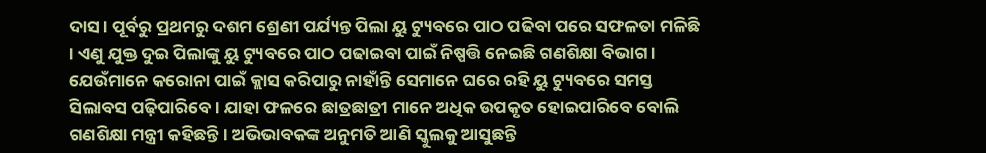ଦାସ । ପୂର୍ବରୁ ପ୍ରଥମରୁ ଦଶମ ଶ୍ରେଣୀ ପର୍ଯ୍ୟନ୍ତ ପିଲା ୟୁ ଟ୍ୟୁବରେ ପାଠ ପଢିବା ପରେ ସଫଳତା ମଳିଛି । ଏଣୁ ଯୁକ୍ତ ଦୁଇ ପିଲାଙ୍କୁ ୟୁ ଟ୍ୟୁବରେ ପାଠ ପଢାଇବା ପାଇଁ ନିଷ୍ପତ୍ତି ନେଇଛି ଗଣଶିକ୍ଷା ବିଭାଗ ।
ଯେଉଁମାନେ କରୋନା ପାଇଁ କ୍ଲାସ କରିପାରୁ ନାହାଁନ୍ତି ସେମାନେ ଘରେ ରହି ୟୁ ଟ୍ୟୁବରେ ସମସ୍ତ ସିଲାବସ ପଢ଼ିପାରିବେ । ଯାହା ଫଳରେ ଛାତ୍ରଛାତ୍ରୀ ମାନେ ଅଧିକ ଉପକୃତ ହୋଇପାରିବେ ବୋଲି ଗଣଶିକ୍ଷା ମନ୍ତ୍ରୀ କହିଛନ୍ତି । ଅଭିଭାବକଙ୍କ ଅନୁମତି ଆଣି ସ୍କୁଲକୁ ଆସୁଛନ୍ତି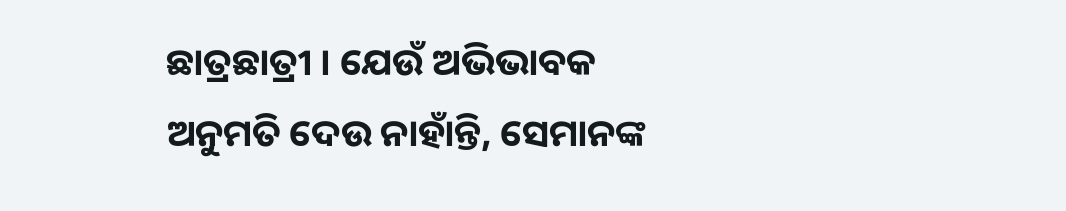ଛାତ୍ରଛାତ୍ରୀ । ଯେଉଁ ଅଭିଭାବକ ଅନୁମତି ଦେଉ ନାହାଁନ୍ତି, ସେମାନଙ୍କ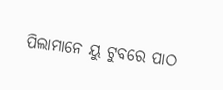ପିଲାମାନେ ୟୁ ଟୁବରେ ପାଠ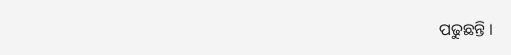ପଢୁଛନ୍ତି ।